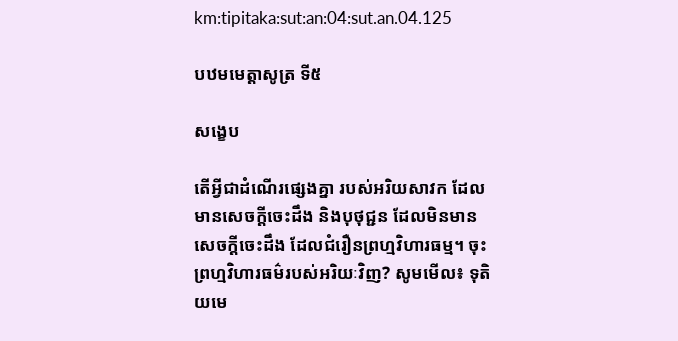km:tipitaka:sut:an:04:sut.an.04.125

បឋមមេត្តាសូត្រ ទី៥

សង្ខេប

តើអ្វីជាដំណើរផ្សេងគ្នា របស់អរិយសាវក ដែលមានសេចក្តីចេះដឹង និងបុថុជ្ជន ដែលមិនមានសេចក្តីចេះដឹង ដែលជំរឿនព្រហ្មវិហារធម្ម។ ចុះព្រហ្មវិហារធម៌របស់អរិយៈវិញ? សូមមើល៖ ទុតិយមេ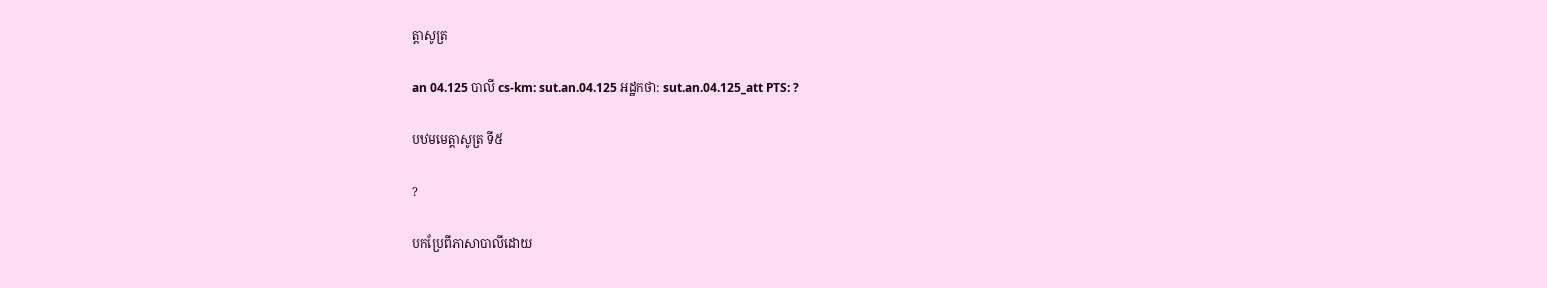ត្តាសូត្រ

an 04.125 បាលី cs-km: sut.an.04.125 អដ្ឋកថា: sut.an.04.125_att PTS: ?

បឋមមេត្តាសូត្រ ទី៥

?

បកប្រែពីភាសាបាលីដោយ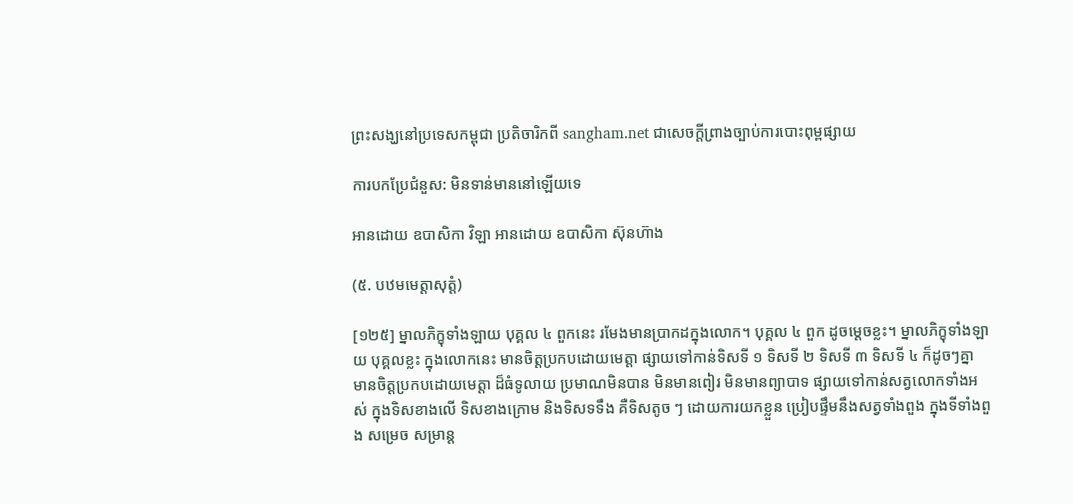ព្រះសង្ឃនៅប្រទេសកម្ពុជា ប្រតិចារិកពី sangham.net ជាសេចក្តីព្រាងច្បាប់ការបោះពុម្ពផ្សាយ

ការបកប្រែជំនួស: មិនទាន់មាននៅឡើយទេ

អានដោយ ឧបាសិកា វិឡា អានដោយ ឧបាសិកា ស៊ុនហ៊ាង

(៥. បឋមមេត្តាសុត្តំ)

[១២៥] ម្នាលភិក្ខុទាំងឡាយ បុគ្គល ៤ ពួកនេះ រមែងមានប្រាកដក្នុងលោក។ បុគ្គល ៤ ពួក ដូចម្តេចខ្លះ។ ម្នាលភិក្ខុទាំងឡាយ បុគ្គលខ្លះ ក្នុងលោកនេះ មានចិត្តប្រកបដោយមេត្តា ផ្សាយទៅកាន់ទិសទី ១ ទិសទី ២ ទិសទី ៣ ទិសទី ៤ ក៏ដូចៗគ្នា មានចិត្តប្រកបដោយមេត្តា ដ៏ធំទូលាយ ប្រមាណមិនបាន មិនមានពៀរ មិនមានព្យាបាទ ផ្សាយទៅកាន់សត្វលោកទាំងអស់ ក្នុងទិសខាងលើ ទិសខាងក្រោម និងទិសទទឹង គឺទិសតូច ៗ ដោយការយកខ្លួន ប្រៀបផ្ទឹមនឹងសត្វទាំងពួង ក្នុងទីទាំងពួង សម្រេច សម្រាន្ត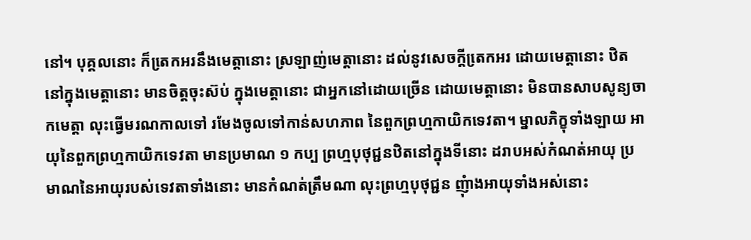នៅ។ បុគ្គលនោះ ក៏តេ្រកអរនឹងមេត្តានោះ ស្រឡាញ់មេត្តានោះ ដល់នូវសេចក្តីតេ្រកអរ ដោយមេត្តានោះ ឋិតនៅក្នុងមេត្តានោះ មានចិត្តចុះស៊ប់ ក្នុងមេត្តានោះ ជាអ្នកនៅដោយច្រើន ដោយមេត្តានោះ មិនបានសាបសូន្យចាកមេត្តា លុះធ្វើមរណកាលទៅ រមែងចូលទៅកាន់សហភាព នៃពួកព្រហ្មកាយិកទេវតា។ ម្នាលភិក្ខុទាំងឡាយ អាយុនៃពួកព្រហ្មកាយិកទេវតា មានប្រមាណ ១ កប្ប ព្រហ្មបុថុជ្ជនឋិតនៅក្នុងទីនោះ ដរាបអស់កំណត់អាយុ ប្រមាណនៃអាយុរបស់ទេវតាទាំងនោះ មានកំណត់ត្រឹមណា លុះព្រហ្មបុថុជ្ជន ញុំាងអាយុទាំងអស់នោះ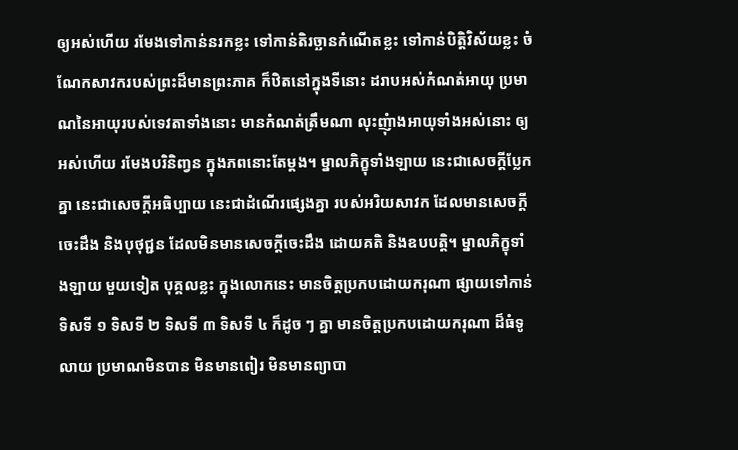ឲ្យអស់ហើយ រមែងទៅកាន់នរកខ្លះ ទៅកាន់តិរច្ឆានកំណើតខ្លះ ទៅកាន់បិត្តិវិស័យខ្លះ ចំណែកសាវករបស់ព្រះដ៏មានព្រះភាគ ក៏ឋិតនៅក្នុងទីនោះ ដរាបអស់កំណត់អាយុ ប្រមាណនៃអាយុរបស់ទេវតាទាំងនោះ មានកំណត់ត្រឹមណា លុះញុំាងអាយុទាំងអស់នោះ ឲ្យអស់ហើយ រមែងបរិនិញ្វន ក្នុងភពនោះតែម្តង។ ម្នាលភិក្ខុទាំងឡាយ នេះជាសេចក្តីប្លែកគ្នា នេះជាសេចក្តីអធិប្បាយ នេះជាដំណើរផ្សេងគ្នា របស់អរិយសាវក ដែលមានសេចក្តីចេះដឹង និងបុថុជ្ជន ដែលមិនមានសេចក្តីចេះដឹង ដោយគតិ និងឧបបត្តិ។ ម្នាលភិក្ខុទាំងឡាយ មួយទៀត បុគ្គលខ្លះ ក្នុងលោកនេះ មានចិត្តប្រកបដោយករុណា ផ្សាយទៅកាន់ទិសទី ១ ទិសទី ២ ទិសទី ៣ ទិសទី ៤ ក៏ដូច ៗ គ្នា មានចិត្តប្រកបដោយករុណា ដ៏ធំទូលាយ ប្រមាណមិនបាន មិនមានពៀរ មិនមានព្យាបា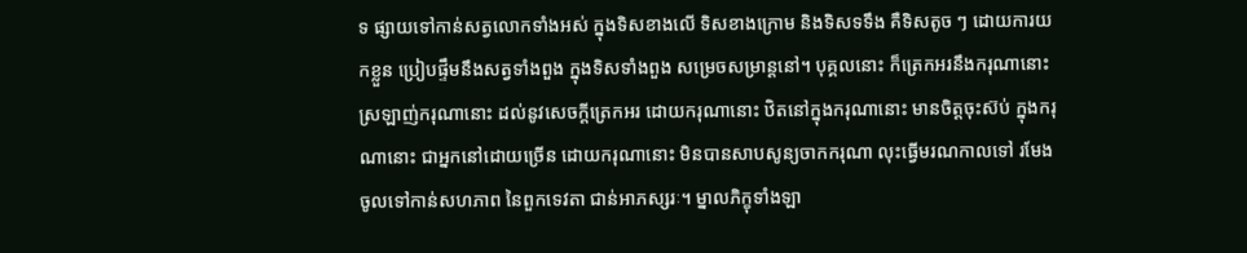ទ ផ្សាយទៅកាន់សត្វលោកទាំងអស់ ក្នុងទិសខាងលើ ទិសខាងក្រោម និងទិសទទឹង គឺទិសតូច ៗ ដោយការយកខ្លួន ប្រៀបផ្ទឹមនឹងសត្វទាំងពួង ក្នុងទិសទាំងពួង សម្រេចសម្រាន្តនៅ។ បុគ្គលនោះ ក៏ត្រេកអរនឹងករុណានោះ ស្រឡាញ់ករុណានោះ ដល់នូវសេចក្តីត្រេកអរ ដោយករុណានោះ ឋិតនៅក្នុងករុណានោះ មានចិត្តចុះស៊ប់ ក្នុងករុណានោះ ជាអ្នកនៅដោយច្រើន ដោយករុណានោះ មិនបានសាបសូន្យចាកករុណា លុះធ្វើមរណកាលទៅ រមែងចូលទៅកាន់សហភាព នៃពួកទេវតា ជាន់អាភស្សរៈ។ ម្នាលភិក្ខុទាំងឡា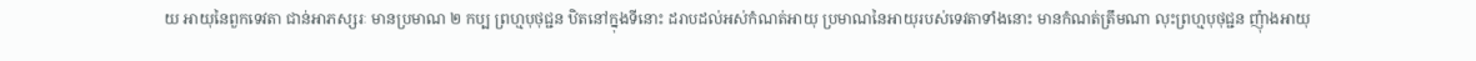យ អាយុនៃពួកទេវតា ជាន់អាភស្សរៈ មានប្រមាណ ២ កប្ប ព្រហ្មបុថុជ្ជន ឋិតនៅក្នុងទីនោះ ដរាបដល់អស់កំណត់អាយុ ប្រមាណនៃអាយុរបស់ទេវតាទាំងនោះ មានកំណត់ត្រឹមណា លុះព្រហ្មបុថុជ្ជន ញុំាងអាយុ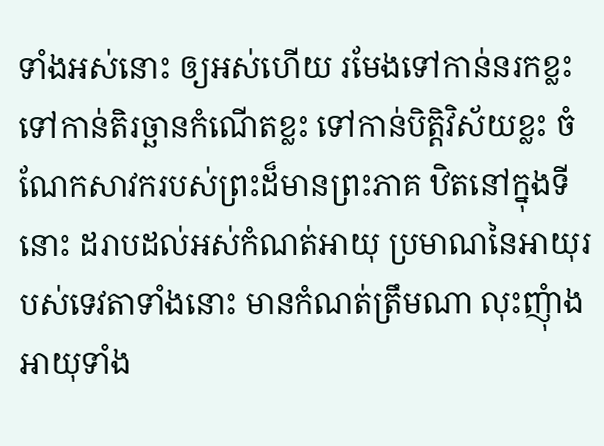ទាំងអស់នោះ ឲ្យអស់ហើយ រមែងទៅកាន់នរកខ្លះ ទៅកាន់តិរច្ឆានកំណើតខ្លះ ទៅកាន់បិត្តិវិស័យខ្លះ ចំណែកសាវករបស់ព្រះដ៏មានព្រះភាគ ឋិតនៅក្នុងទីនោះ ដរាបដល់អស់កំណត់អាយុ ប្រមាណនៃអាយុរបស់ទេវតាទាំងនោះ មានកំណត់ត្រឹមណា លុះញុំាងអាយុទាំង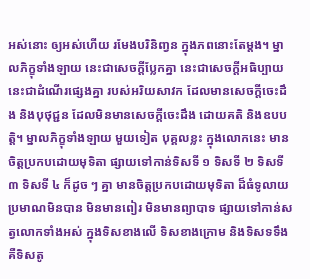អស់នោះ ឲ្យអស់ហើយ រមែងបរិនិញ្វន ក្នុងភពនោះតែម្តង។ ម្នាលភិក្ខុទាំងឡាយ នេះជាសេចក្តីប្លែកគ្នា នេះជាសេចក្តីអធិប្បាយ នេះជាដំណើរផ្សេងគ្នា របស់អរិយសាវក ដែលមានសេចក្តីចេះដឹង និងបុថុជ្ជន ដែលមិនមានសេចក្តីចេះដឹង ដោយគតិ និងឧបបត្តិ។ ម្នាលភិក្ខុទាំងឡាយ មួយទៀត បុគ្គលខ្លះ ក្នុងលោកនេះ មានចិត្តប្រកបដោយមុទិតា ផ្សាយទៅកាន់ទិសទី ១ ទិសទី ២ ទិសទី៣ ទិសទី ៤ ក៏ដូច ៗ គ្នា មានចិត្តប្រកបដោយមុទិតា ដ៏ធំទូលាយ ប្រមាណមិនបាន មិនមានពៀរ មិនមានព្យាបាទ ផ្សាយទៅកាន់សត្វលោកទាំងអស់ ក្នុងទិសខាងលើ ទិសខាងក្រោម និងទិសទទឹង គឺទិសតូ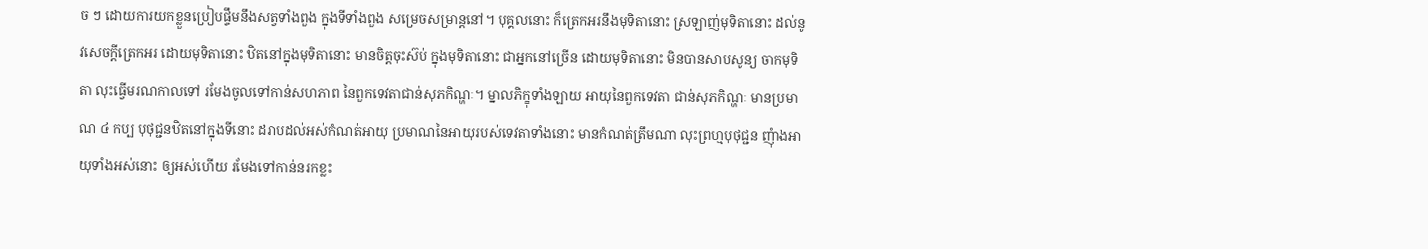ច ៗ ដោយការយកខ្លួនប្រៀបផ្ទឹមនឹងសត្វទាំងពួង ក្នុងទីទាំងពួង សម្រេចសម្រាន្តនៅ។ បុគ្គលនោះ ក៏ត្រេកអរនឹងមុទិតានោះ ស្រឡាញ់មុទិតានោះ ដល់នូវសេចក្តីត្រេកអរ ដោយមុទិតានោះ ឋិតនៅក្នុងមុទិតានោះ មានចិត្តចុះស៊ប់ ក្នុងមុទិតានោះ ជាអ្នកនៅច្រើន ដោយមុទិតានោះ មិនបានសាបសូន្យ ចាកមុទិតា លុះធ្វើមរណកាលទៅ រមែងចូលទៅកាន់សហភាព នៃពួកទេវតាជាន់សុភកិណ្ហៈ។ ម្នាលភិក្ខុទាំងឡាយ អាយុនៃពួកទេវតា ជាន់សុភកិណ្ហៈ មានប្រមាណ ៤ កប្ប បុថុជ្ជនឋិតនៅក្នុងទីនោះ ដរាបដល់អស់កំណត់អាយុ ប្រមាណនៃអាយុរបស់ទេវតាទាំងនោះ មានកំណត់ត្រឹមណា លុះព្រហ្មបុថុជ្ជន ញុំាងអាយុទាំងអស់នោះ ឲ្យអស់ហើយ រមែងទៅកាន់នរកខ្លះ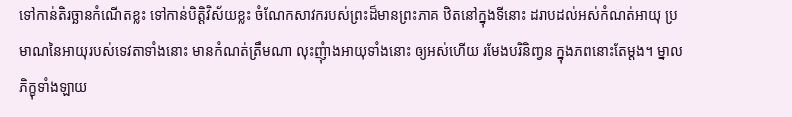ទៅកាន់តិរច្ឆានកំណើតខ្លះ ទៅកាន់បិត្តិវិស័យខ្លះ ចំណែកសាវករបស់ព្រះដ៏មានព្រះភាគ ឋិតនៅក្នុងទីនោះ ដរាបដល់អស់កំណត់អាយុ ប្រមាណនៃអាយុរបស់ទេវតាទាំងនោះ មានកំណត់ត្រឹមណា លុះញុំាងអាយុទាំងនោះ ឲ្យអស់ហើយ រមែងបរិនិញ្វន ក្នុងភពនោះតែម្តង។ ម្នាលភិក្ខុទាំងឡាយ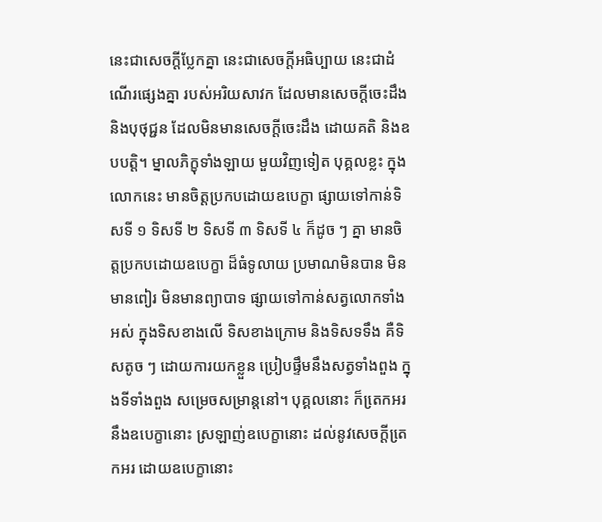នេះជាសេចក្តីប្លែកគ្នា នេះជាសេចក្តីអធិប្បាយ នេះជាដំណើរផ្សេងគ្នា របស់អរិយសាវក ដែលមានសេចក្តីចេះដឹង និងបុថុជ្ជន ដែលមិនមានសេចក្តីចេះដឹង ដោយគតិ និងឧបបត្តិ។ ម្នាលភិក្ខុទាំងឡាយ មួយវិញទៀត បុគ្គលខ្លះ ក្នុងលោកនេះ មានចិត្តប្រកបដោយឧបេក្ខា ផ្សាយទៅកាន់ទិសទី ១ ទិសទី ២ ទិសទី ៣ ទិសទី ៤ ក៏ដូច ៗ គ្នា មានចិត្តប្រកបដោយឧបេក្ខា ដ៏ធំទូលាយ ប្រមាណមិនបាន មិនមានពៀរ មិនមានព្យាបាទ ផ្សាយទៅកាន់សត្វលោកទាំងអស់ ក្នុងទិសខាងលើ ទិសខាងក្រោម និងទិសទទឹង គឺទិសតូច ៗ ដោយការយកខ្លួន ប្រៀបផ្ទឹមនឹងសត្វទាំងពួង ក្នុងទីទាំងពួង សម្រេចសម្រាន្តនៅ។ បុគ្គលនោះ ក៏តេ្រកអរនឹងឧបេក្ខានោះ ស្រឡាញ់ឧបេក្ខានោះ ដល់នូវសេចក្តីតេ្រកអរ ដោយឧបេក្ខានោះ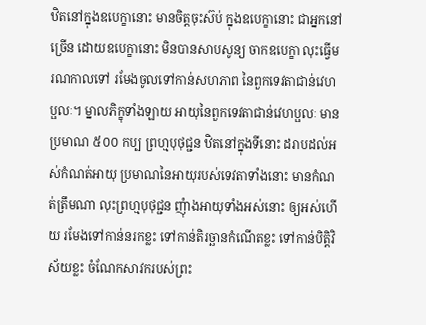ឋិតនៅក្នុងឧបេក្ខានោះ មានចិត្តចុះស៊ប់ ក្នុងឧបេក្ខានោះ ជាអ្នកនៅច្រើន ដោយឧបេក្ខានោះ មិនបានសាបសូន្យ ចាកឧបេក្ខា លុះធ្វើមរណកាលទៅ រមែងចូលទៅកាន់សហភាព នៃពួកទេវតាជាន់វេហប្ផលៈ។ ម្នាលភិក្ខុទាំងឡាយ អាយុនៃពួកទេវតាជាន់វេហប្ផលៈ មានប្រមាណ ៥០០ កប្ប ព្រហ្មបុថុជ្ជន ឋិតនៅក្នុងទីនោះ ដរាបដល់អស់កំណត់អាយុ ប្រមាណនៃអាយុរបស់ទេវតាទាំងនោះ មានកំណត់ត្រឹមណា លុះព្រហ្មបុថុជ្ជន ញុំាងអាយុទាំងអស់នោះ ឲ្យអស់ហើយ រមែងទៅកាន់នរកខ្លះ ទៅកាន់តិរច្ឆានកំណើតខ្លះ ទៅកាន់បិត្តិវិស័យខ្លះ ចំណែកសាវករបស់ព្រះ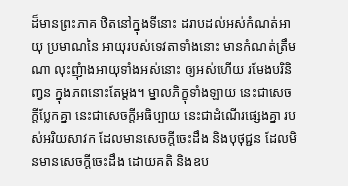ដ៏មានព្រះភាគ ឋិតនៅក្នុងទីនោះ ដរាបដល់អស់កំណត់អាយុ ប្រមាណនៃ អាយុរបស់ទេវតាទាំងនោះ មានកំណត់ត្រឹមណា លុះញុំាងអាយុទាំងអស់នោះ ឲ្យអស់ហើយ រមែងបរិនិញ្វន ក្នុងភពនោះតែម្តង។ ម្នាលភិក្ខុទាំងឡាយ នេះជាសេចក្តីប្លែកគ្នា នេះជាសេចក្តីអធិប្បាយ នេះជាដំណើរផ្សេងគ្នា របស់អរិយសាវក ដែលមានសេចក្តីចេះដឹង និងបុថុជ្ជន ដែលមិនមានសេចក្តីចេះដឹង ដោយគតិ និងឧប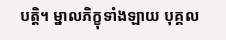បត្តិ។ ម្នាលភិក្ខុទាំងឡាយ បុគ្គល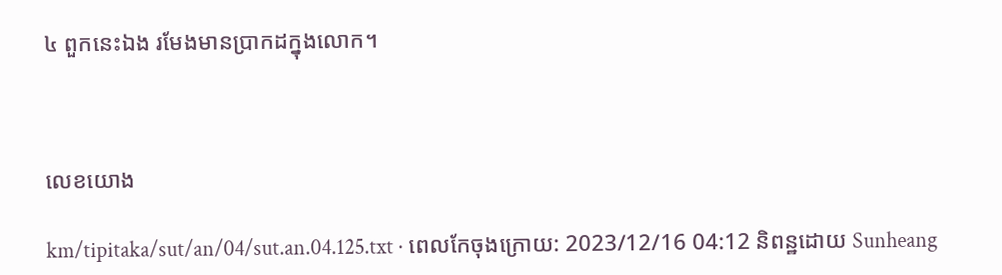៤ ពួកនេះឯង រមែងមានប្រាកដក្នុងលោក។



លេខយោង

km/tipitaka/sut/an/04/sut.an.04.125.txt · ពេលកែចុងក្រោយ: 2023/12/16 04:12 និពន្ឋដោយ Sunheang